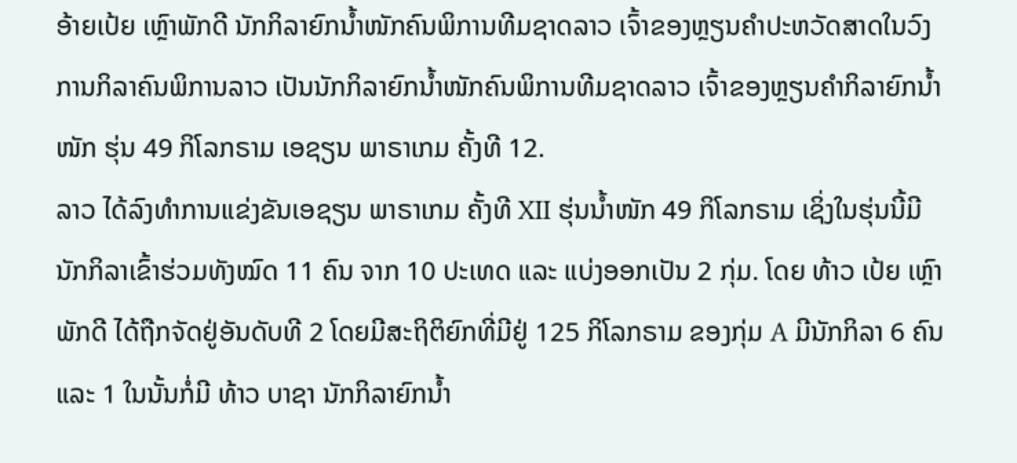ອ້າຍເປ້ຍ ເຫຼົາພັກດີ ນັກກິລາຍົກນ້ຳໜັກຄົນພິການທີມຊາດລາວ ເຈົ້າຂອງຫຼຽນຄຳປະຫວັດສາດໃນວົງການກິລາຄົນພິການລາວ ເປັນນັກກິລາຍົກນ້ຳໜັກຄົນພິການທີມຊາດລາວ ເຈົ້າຂອງຫຼຽນຄຳກິລາຍົກນ້ຳໜັກ ຮຸ່ນ 49 ກິໂລກຣາມ ເອຊຽນ ພາຣາເກມ ຄັ້ງທີ 12.
ລາວ ໄດ້ລົງທຳການແຂ່ງຂັນເອຊຽນ ພາຣາເກມ ຄັ້ງທີ XII ຮຸ່ນນ້ຳໜັກ 49 ກິໂລກຣາມ ເຊິ່ງໃນຮຸ່ນນີ້ມີນັກກິລາເຂົ້າຮ່ວມທັງໝົດ 11 ຄົນ ຈາກ 10 ປະເທດ ແລະ ແບ່ງອອກເປັນ 2 ກຸ່ມ. ໂດຍ ທ້າວ ເປ້ຍ ເຫຼົາພັກດີ ໄດ້ຖືກຈັດຢູ່ອັນດັບທີ 2 ໂດຍມີສະຖິຕິຍົກທີ່ມີຢູ່ 125 ກິໂລກຣາມ ຂອງກຸ່ມ A ມີນັກກິລາ 6 ຄົນ ແລະ 1 ໃນນັ້ນກໍ່ມີ ທ້າວ ບາຊາ ນັກກິລາຍົກນ້ຳ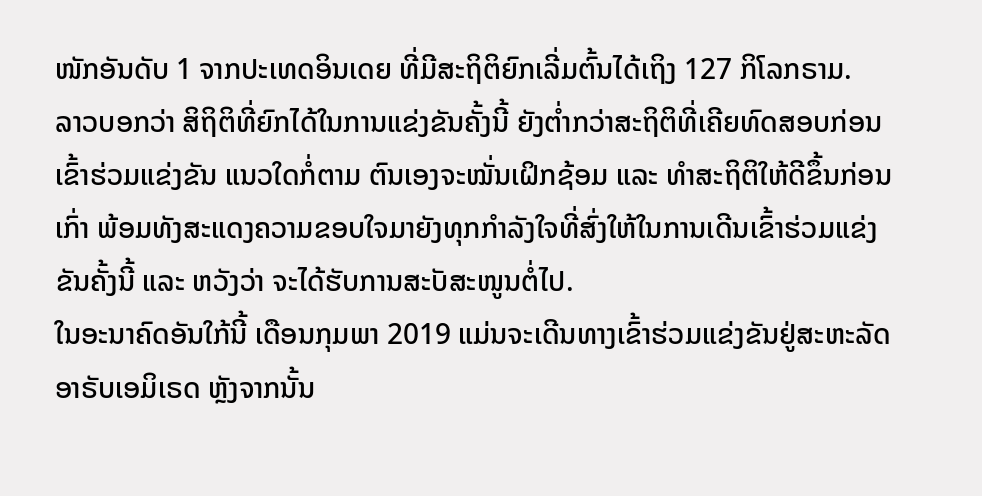ໜັກອັນດັບ 1 ຈາກປະເທດອິນເດຍ ທີ່ມີສະຖິຕິຍົກເລີ່ມຕົ້ນໄດ້ເຖິງ 127 ກິໂລກຣາມ.
ລາວບອກວ່າ ສິຖິຕິທີ່ຍົກໄດ້ໃນການແຂ່ງຂັນຄັ້ງນີ້ ຍັງຕ່ຳກວ່າສະຖິຕິທີ່ເຄີຍທົດສອບກ່ອນເຂົ້າຮ່ວມແຂ່ງຂັນ ແນວໃດກໍ່ຕາມ ຕົນເອງຈະໝັ່ນເຝິກຊ້ອມ ແລະ ທຳສະຖິຕິໃຫ້ດີຂຶ້ນກ່ອນເກົ່າ ພ້ອມທັງສະແດງຄວາມຂອບໃຈມາຍັງທຸກກຳລັງໃຈທີ່ສົ່ງໃຫ້ໃນການເດີນເຂົ້າຮ່ວມແຂ່ງຂັນຄັ້ງນີ້ ແລະ ຫວັງວ່າ ຈະໄດ້ຮັບການສະັບສະໜູນຕໍ່ໄປ.
ໃນອະນາຄົດອັນໃກ້ນີ້ ເດືອນກຸມພາ 2019 ແມ່ນຈະເດີນທາງເຂົ້າຮ່ວມແຂ່ງຂັນຢູ່ສະຫະລັດອາຣັບເອມິເຣດ ຫຼັງຈາກນັ້ນ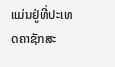ແມ່ນຢູ່ທີ່ປະເທດຄາຊັກສະ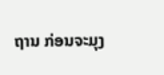ຖານ ກ່ອນຈະມຸງ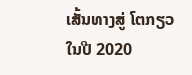ເສັ້ນທາງສູ່ ໂຕກຽວ ໃນປີ 2020